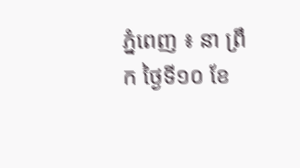ភ្នំពេញ ៖ នា ព្រឹក ថ្ងៃទី១០ ខែ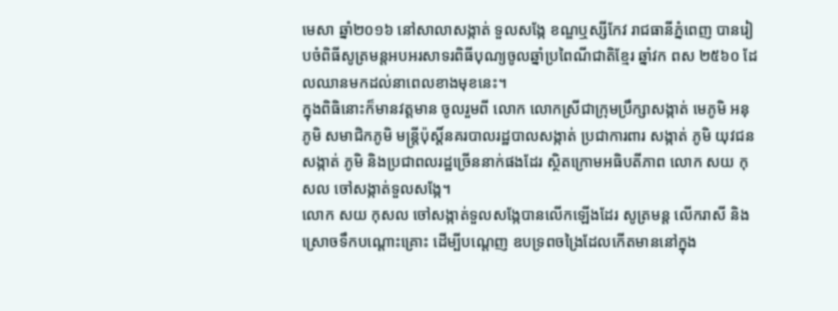មេសា ឆ្នាំ២០១៦ នៅសាលាសង្កាត់ ទួលសង្កែ ខណ្ឌឬស្សីកែវ រាជធានីភ្នំពេញ បានរៀបចំពិធីសូត្រមន្តអបអរសាទរពិធីបុណ្យចូលឆ្នាំប្រពៃណីជាតិខ្មែរ ឆ្នាំវក ពស ២៥៦០ ដែលឈានមកដល់នាពេលខាងមុខនេះ។
ក្នុងពិធិនោះក៏មានវត្តមាន ចូលរួមពី លោក លោកស្រីជាក្រុមប្រឹក្សាសង្កាត់ មេភូមិ អនុភូមិ សមាជិកភូមិ មន្ត្រីប៉ុស្តិ៍នគរបាលរដ្ឋបាលសង្កាត់ ប្រជាការពារ សង្កាត់ ភូមិ យុវជនសង្កាត់ ភូមិ និងប្រជាពលរដ្ឋច្រើននាក់ផងដែរ ស្ថិតក្រោមអធិបតីភាព លោក សយ កុសល ចៅសង្កាត់ទួលសង្កែ។
លោក សយ កុសល ចៅសង្កាត់ទួលសង្កែបានលើកឡើងដែរ សូត្រមន្ត លើករាសី និងស្រោចទឹកបណ្តោះគ្រោះ ដើម្បីបណ្តេញ ឧបទ្រពចង្រៃដែលកើតមាននៅក្នុង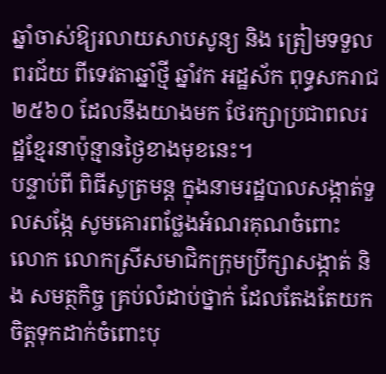ឆ្នាំចាស់ឱ្យរលាយសាបសូន្យ និង ត្រៀមទទួលពរជ័យ ពីទេវតាឆ្នាំថ្មី ឆ្នាំវក អដ្ឋស័ក ពុទ្ធសករាជ ២៥៦០ ដែលនឹងយាងមក ថែរក្សាប្រជាពលរដ្ឋខ្មែរនាប៉ុន្មានថ្ងៃខាងមុខនេះ។
បន្ទាប់ពី ពិធីសូត្រមន្ត ក្នុងនាមរដ្ឋបាលសង្កាត់ទួលសង្កែ សូមគោរពថ្លែងអំណរគុណចំពោះ លោក លោកស្រីសមាជិកក្រុមប្រឹក្សាសង្កាត់ និង សមត្ថកិច្ច គ្រប់លំដាប់ថ្នាក់ ដែលតែងតែយកចិត្តទុកដាក់ចំពោះបុ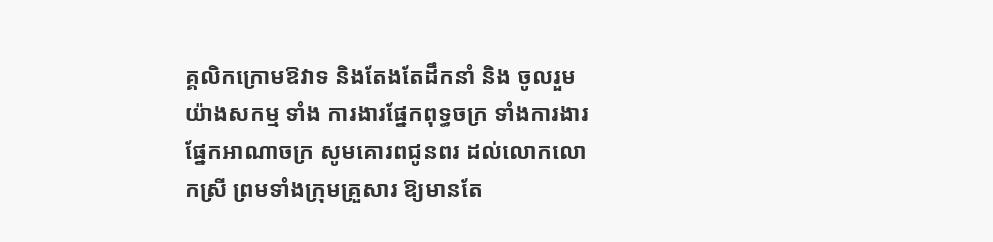គ្គលិកក្រោមឱវាទ និងតែងតែដឹកនាំ និង ចូលរួមយ៉ាងសកម្ម ទាំង ការងារផ្នែកពុទ្ធចក្រ ទាំងការងារផ្នែកអាណាចក្រ សូមគោរពជូនពរ ដល់លោកលោកស្រី ព្រមទាំងក្រុមគ្រួសារ ឱ្យមានតែ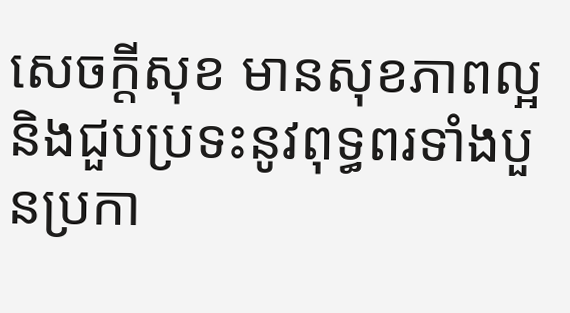សេចក្តីសុខ មានសុខភាពល្អ និងជួបប្រទះនូវពុទ្ធពរទាំងបួនប្រកា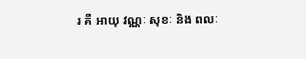រ គឺ អាយុ វណ្ណៈ សុខៈ និង ពលៈ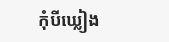កុំបីឃ្លៀង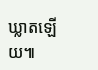ឃ្លាតឡើយ៕